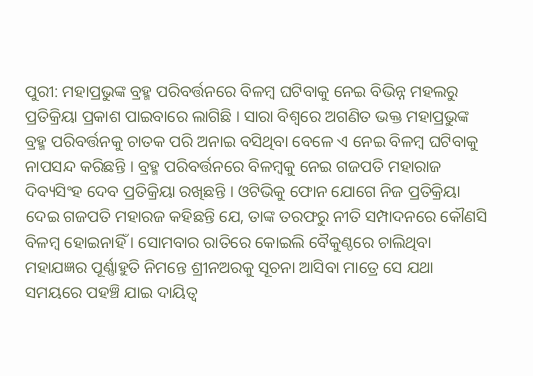ପୁରୀ: ମହାପ୍ରଭୁଙ୍କ ବ୍ରହ୍ମ ପରିବର୍ତ୍ତନରେ ବିଳମ୍ବ ଘଟିବାକୁ ନେଇ ବିଭିନ୍ନ ମହଲରୁ ପ୍ରତିକ୍ରିୟା ପ୍ରକାଶ ପାଇବାରେ ଲାଗିଛି । ସାରା ବିଶ୍ୱରେ ଅଗଣିତ ଭକ୍ତ ମହାପ୍ରଭୁଙ୍କ ବ୍ରହ୍ମ ପରିବର୍ତ୍ତନକୁ ଚାତକ ପରି ଅନାଇ ବସିଥିବା ବେଳେ ଏ ନେଇ ବିଳମ୍ବ ଘଟିବାକୁ ନାପସନ୍ଦ କରିଛନ୍ତି । ବ୍ରହ୍ମ ପରିବର୍ତ୍ତନରେ ବିଳମ୍ବକୁ ନେଇ ଗଜପତି ମହାରାଜ ଦିବ୍ୟସିଂହ ଦେବ ପ୍ରତିକ୍ରିୟା ରଖିଛନ୍ତି । ଓଟିଭିକୁ ଫୋନ ଯୋଗେ ନିଜ ପ୍ରତିକ୍ରିୟା ଦେଇ ଗଜପତି ମହାରଜ କହିଛନ୍ତି ଯେ, ତାଙ୍କ ତରଫରୁ ନୀତି ସମ୍ପାଦନରେ କୌଣସି ବିଳମ୍ୱ ହୋଇନାହିଁ । ସୋମବାର ରାତିରେ କୋଇଲି ବୈକୁଣ୍ଠରେ ଚାଲିଥିବା ମହାଯଜ୍ଞର ପୂର୍ଣ୍ଣାହୁତି ନିମନ୍ତେ ଶ୍ରୀନଅରକୁ ସୂଚନା ଆସିବା ମାତ୍ରେ ସେ ଯଥା ସମୟରେ ପହଞ୍ଚି ଯାଇ ଦାୟିତ୍ୱ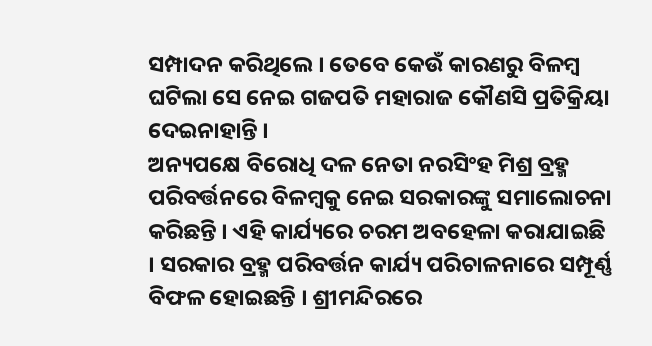ସମ୍ପାଦନ କରିଥିଲେ । ତେବେ କେଉଁ କାରଣରୁ ବିଳମ୍ୱ ଘଟିଲା ସେ ନେଇ ଗଜପତି ମହାରାଜ କୌଣସି ପ୍ରତିକ୍ରିୟା ଦେଇନାହାନ୍ତି ।
ଅନ୍ୟପକ୍ଷେ ବିରୋଧି ଦଳ ନେତା ନରସିଂହ ମିଶ୍ର ବ୍ରହ୍ମ ପରିବର୍ତ୍ତନରେ ବିଳମ୍ବକୁ ନେଇ ସରକାରଙ୍କୁ ସମାଲୋଚନା କରିଛନ୍ତି । ଏହି କାର୍ଯ୍ୟରେ ଚରମ ଅବହେଳା କରାଯାଇଛି । ସରକାର ବ୍ରହ୍ମ ପରିବର୍ତ୍ତନ କାର୍ଯ୍ୟ ପରିଚାଳନାରେ ସମ୍ପୂର୍ଣ୍ଣ ବିଫଳ ହୋଇଛନ୍ତି । ଶ୍ରୀମନ୍ଦିରରେ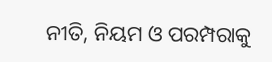ନୀତି, ନିୟମ ଓ ପରମ୍ପରାକୁ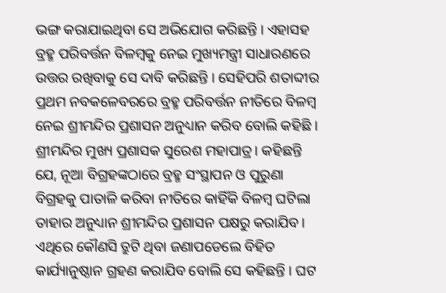ଭଙ୍ଗ କରାଯାଇଥିବା ସେ ଅଭିଯୋଗ କରିଛନ୍ତି । ଏହାସହ ବ୍ରହ୍ମ ପରିବର୍ତ୍ତନ ବିଳମ୍ବକୁ ନେଇ ମୁଖ୍ୟମନ୍ତ୍ରୀ ସାଧାରଣରେ ଉତ୍ତର ରଖିବାକୁ ସେ ଦାବି କରିଛନ୍ତି । ସେହିପରି ଶତାବ୍ଦୀର ପ୍ରଥମ ନବକଳେବରରେ ବ୍ରହ୍ମ ପରିବର୍ତ୍ତନ ନୀତିରେ ବିଳମ୍ୱ ନେଇ ଶ୍ରୀମନ୍ଦିର ପ୍ରଶାସନ ଅନୁଧ୍ୟାନ କରିବ ବୋଲି କହିଛି । ଶ୍ରୀମନ୍ଦିର ମୁଖ୍ୟ ପ୍ରଶାସକ ସୁରେଶ ମହାପାତ୍ର। କହିଛନ୍ତି ଯେ, ନୂଆ ବିଗ୍ରହଙ୍କଠାରେ ବ୍ରହ୍ମ ସଂସ୍ଥାପନ ଓ ପୁରୁଣା ବିଗ୍ରହକୁ ପାତାଳି କରିବା ନୀତିରେ କାହିଁକି ବିଳମ୍ୱ ଘଟିଲା ତାହାର ଅନୁଧ୍ୟାନ ଶ୍ରୀମନ୍ଦିର ପ୍ରଶାସନ ପକ୍ଷରୁ କରାଯିବ । ଏଥିରେ କୌଣସି ତ୍ରୁଟି ଥିବା ଜଣାପଡେଲେ ବିହିତ କାର୍ଯ୍ୟାନୁଷ୍ଠାନ ଗ୍ରହଣ କରାଯିବ ବୋଲି ସେ କହିଛନ୍ତି । ଘଟ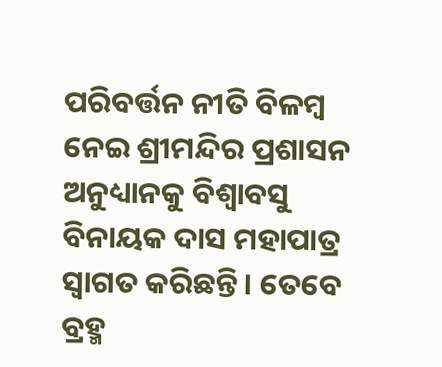ପରିବର୍ତ୍ତନ ନୀତି ବିଳମ୍ୱ ନେଇ ଶ୍ରୀମନ୍ଦିର ପ୍ରଶାସନ ଅନୁଧ୍ୟାନକୁ ବିଶ୍ୱାବସୁ ବିନାୟକ ଦାସ ମହାପାତ୍ର ସ୍ୱାଗତ କରିଛନ୍ତି । ତେବେ ବ୍ରହ୍ମ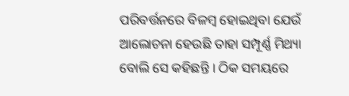ପରିବର୍ତ୍ତନରେ ବିଳମ୍ବ ହୋଇଥିବା ଯେଉଁ ଆଲୋଚନା ହେଉଛି ତାହା ସମ୍ପୂର୍ଣ୍ଣ ମିଥ୍ୟା ବୋଲି ସେ କହିଛନ୍ତି । ଠିକ ସମୟରେ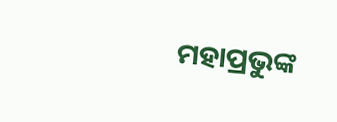ମହାପ୍ରଭୁଙ୍କ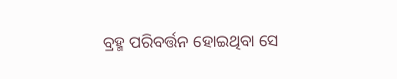ବ୍ରହ୍ମ ପରିବର୍ତ୍ତନ ହୋଇଥିବା ସେ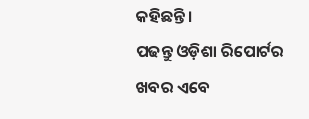କହିଛନ୍ତି ।
ପଢନ୍ତୁ ଓଡ଼ିଶା ରିପୋର୍ଟର ଖବର ଏବେ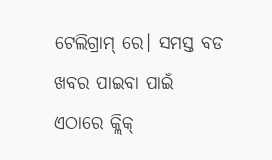ଟେଲିଗ୍ରାମ୍ ରେ। ସମସ୍ତ ବଡ ଖବର ପାଇବା ପାଇଁ ଏଠାରେ କ୍ଲିକ୍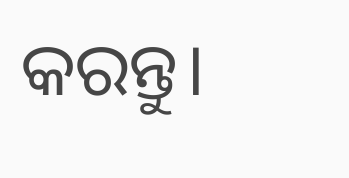କରନ୍ତୁ।